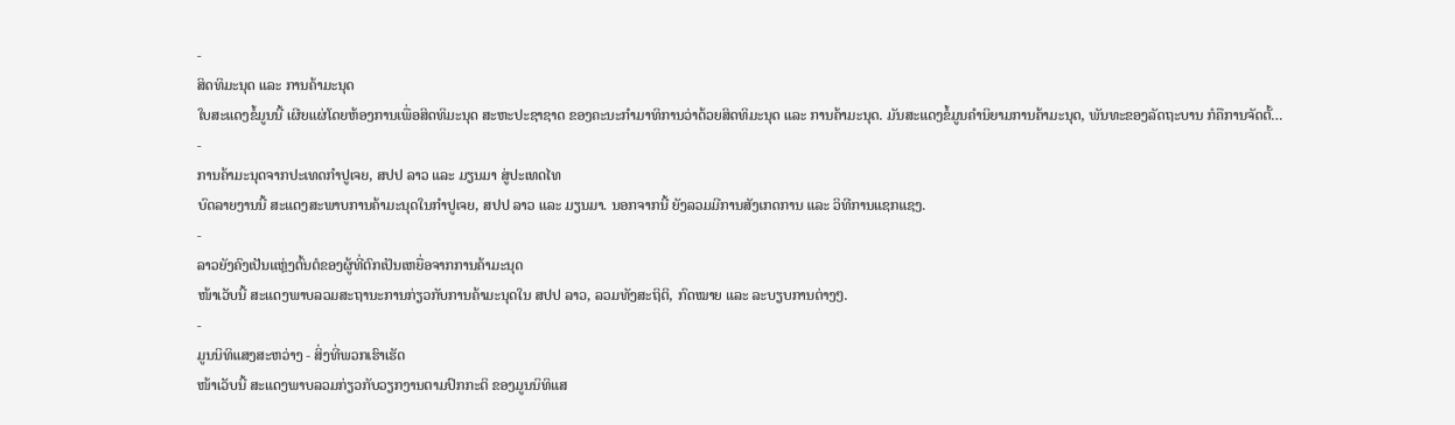-
ສິດທິມະນຸດ ແລະ ການຄ້າມະນຸດ
ໃບສະແດງຂໍ້ມູນນີ້ ເຜີຍແຜ່ໂດຍຫ້ອງການເພື່ອສິດທິມະນຸດ ສະຫະປະຊາຊາດ ຂອງຄະນະກຳມາທິການວ່າດ້ວຍສິດທິມະນຸດ ແລະ ການຄ້າມະນຸດ. ມັນສະແດງຂໍ້ມູນຄຳນິຍາມການຄ້າມະນຸດ, ພັນທະຂອງລັດຖະບານ ກໍຄືການຈັດຕັ້...
-
ການຄ້າມະນຸດຈາກປະເທດກຳປູເຈຍ, ສປປ ລາວ ແລະ ມຽນມາ ສູ່ປະເທດໄທ
ບົດລາຍງານນີ້ ສະແດງສະພາບການຄ້າມະນຸດໃນກຳປູເຈຍ, ສປປ ລາວ ແລະ ມຽນມາ. ນອກຈາກນີ້ ຍັງລວມມີການສັງເກດການ ແລະ ວິທີການແຊກແຊງ.
-
ລາວຍັງຄົງເປັນແຫຼ່ງຕົ້ນຕໍຂອງຜູ້ທີ່ຕົກເປັນເຫຍື່ອຈາກການຄ້າມະນຸດ
ໜ້າເວັບນີ້ ສະແດງພາບລວມສະຖານະການກ່ຽວກັບການຄ້າມະນຸດໃນ ສປປ ລາວ, ລວມທັງສະຖິຕິ, ກົດໝາຍ ແລະ ລະບຽບການຕ່າງໆ.
-
ມູນນິທິແສງສະຫວ່າງ - ສິ່ງທີ່ພວກເຮົາເຮັດ
ໜ້າເວັບນີ້ ສະແດງພາບລວມກ່ຽວກັບວຽກງານຕາມປົກກະຕິ ຂອງມູນນິທິແສ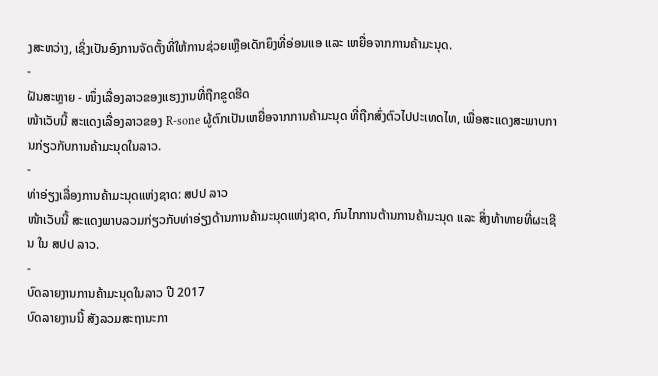ງສະຫວ່າງ, ເຊິ່ງເປັນອົງການຈັດຕັ້ງທີ່ໃຫ້ການຊ່ວຍເຫຼືອເດັກຍຶງທີ່ອ່ອນແອ ແລະ ເຫຍື່ອຈາກການຄ້າມະນຸດ.
-
ຝັນສະຫຼາຍ - ໜຶ່ງເລື່ອງລາວຂອງແຮງງານທີ່ຖືກຂູດຮີດ
ໜ້າເວັບນີ້ ສະແດງເລື່ອງລາວຂອງ R-sone ຜູ້ຕົກເປັນເຫຍື່ອຈາກການຄ້າມະນຸດ ທີ່ຖືກສົ່ງຕົວໄປປະເທດໄທ, ເພື່ອສະແດງສະພາບການກ່ຽວກັບການຄ້າມະນຸດໃນລາວ.
-
ທ່າອ່ຽງເລື່ອງການຄ້າມະນຸດແຫ່ງຊາດ: ສປປ ລາວ
ໜ້າເວັບນີ້ ສະແດງພາບລວມກ່ຽວກັບທ່າອ່ຽງດ້ານການຄ້າມະນຸດແຫ່ງຊາດ, ກົນໄກການຕ້ານການຄ້າມະນຸດ ແລະ ສິ່ງທ້າທາຍທີ່ຜະເຊີນ ໃນ ສປປ ລາວ.
-
ບົດລາຍງານການຄ້າມະນຸດໃນລາວ ປີ 2017
ບົດລາຍງານນີ້ ສັງລວມສະຖານະກາ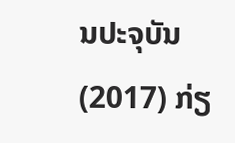ນປະຈຸບັນ (2017) ກ່ຽ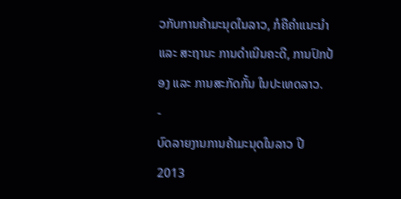ວກັບການຄ້າມະນຸດໃນລາວ, ກໍຄືຄຳແນະນຳ ແລະ ສະຖານະ ການດຳເນີນຄະດີ, ການປົກປ້ອງ ແລະ ການສະກັດກັ້ນ ໃນປະເທດລາວ.
-
ບົດລາຍງານການຄ້າມະນຸດໃນລາວ ປີ 2013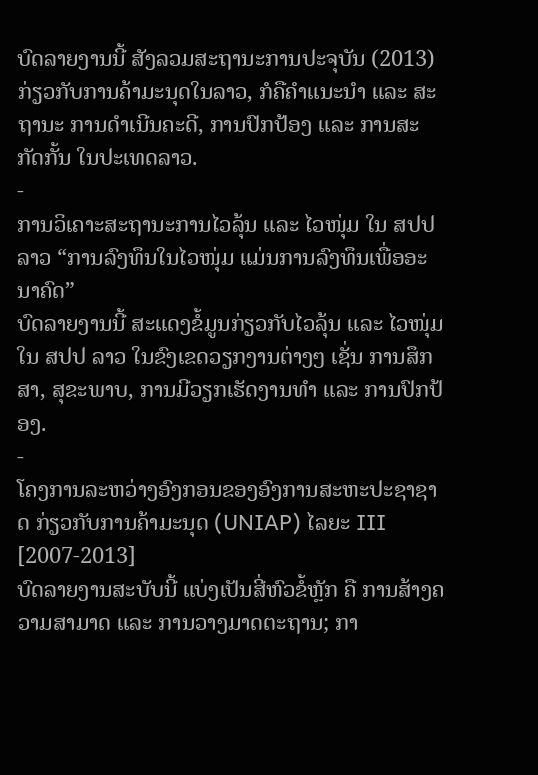ບົດລາຍງານນີ້ ສັງລວມສະຖານະການປະຈຸບັນ (2013) ກ່ຽວກັບການຄ້າມະນຸດໃນລາວ, ກໍຄືຄຳແນະນຳ ແລະ ສະຖານະ ການດຳເນີນຄະດີ, ການປົກປ້ອງ ແລະ ການສະກັດກັ້ນ ໃນປະເທດລາວ.
-
ການວິເຄາະສະຖານະການໄວລຸ້ນ ແລະ ໄວໜຸ່ມ ໃນ ສປປ ລາວ “ການລົງທຶນໃນໄວໜຸ່ມ ແມ່ນການລົງທຶນເພື່ອອະນາຄົດ”
ບົດລາຍງານນີ້ ສະແດງຂໍ້ມູນກ່ຽວກັບໄວລຸ້ນ ແລະ ໄວໜຸ່ມໃນ ສປປ ລາວ ໃນຂົງເຂດວຽກງານຕ່າງໆ ເຊັ່ນ ການສຶກສາ, ສຸຂະພາບ, ການມີວຽກເຮັດງານທຳ ແລະ ການປົກປ້ອງ.
-
ໂຄງການລະຫວ່າງອົງກອນຂອງອົງການສະຫະປະຊາຊາດ ກ່ຽວກັບການຄ້າມະນຸດ (UNIAP) ໄລຍະ III [2007-2013]
ບົດລາຍງານສະບັບນີ້ ແບ່ງເປັນສີ່ຫົວຂໍ້ຫຼັກ ຄື ການສ້າງຄວາມສາມາດ ແລະ ການວາງມາດຕະຖານ; ກາ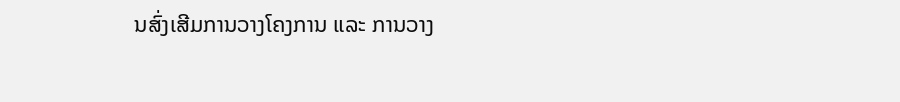ນສົ່ງເສີມການວາງໂຄງການ ແລະ ການວາງ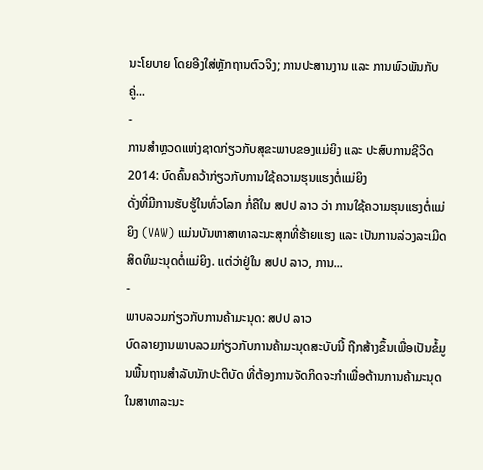ນະໂຍບາຍ ໂດຍອີງໃສ່ຫຼັກຖານຕົວຈິງ; ການປະສານງານ ແລະ ການພົວພັນກັບຄູ່...
-
ການສຳຫຼວດແຫ່ງຊາດກ່ຽວກັບສຸຂະພາບຂອງແມ່ຍິງ ແລະ ປະສົບການຊີວິດ 2014: ບົດຄົ້ນຄວ້າກ່ຽວກັບການໃຊ້ຄວາມຮຸນແຮງຕໍ່ແມ່ຍິງ
ດັ່ງທີ່ມີການຮັບຮູ້ໃນທົ່ວໂລກ ກໍ່ຄືໃນ ສປປ ລາວ ວ່າ ການໃຊ້ຄວາມຮຸນແຮງຕໍ່ແມ່ຍິງ (VAW) ແມ່ນບັນຫາສາທາລະນະສຸກທີ່ຮ້າຍແຮງ ແລະ ເປັນການລ່ວງລະເມີດສິດທິມະນຸດຕໍ່ແມ່ຍິງ. ແຕ່ວ່າຢູ່ໃນ ສປປ ລາວ, ການ...
-
ພາບລວມກ່ຽວກັບການຄ້າມະນຸດ: ສປປ ລາວ
ບົດລາຍງານພາບລວມກ່ຽວກັບການຄ້າມະນຸດສະບັບນີ້ ຖືກສ້າງຂຶ້ນເພື່ອເປັນຂໍ້ມູນພື້ນຖານສຳລັບນັກປະຕິບັດ ທີ່ຕ້ອງການຈັດກິດຈະກຳເພື່ອຕ້ານການຄ້າມະນຸດໃນສາທາລະນະ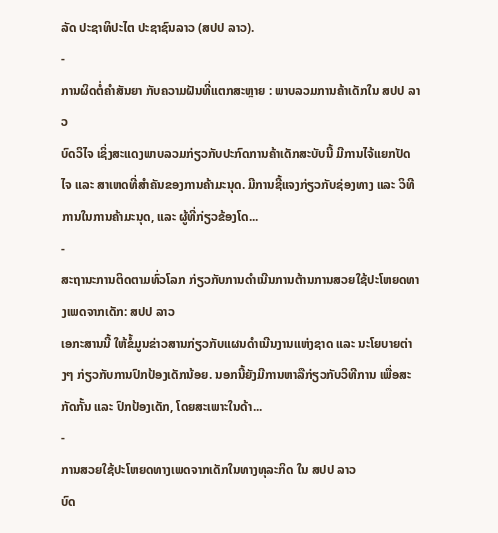ລັດ ປະຊາທິປະໄຕ ປະຊາຊົນລາວ (ສປປ ລາວ).
-
ການຜິດຕໍ່ຄຳສັນຍາ ກັບຄວາມຝັນທີ່ແຕກສະຫຼາຍ : ພາບລວມການຄ້າເດັກໃນ ສປປ ລາວ
ບົດວິໄຈ ເຊິ່ງສະແດງພາບລວມກ່ຽວກັບປະກົດການຄ້າເດັກສະບັບນີ້ ມີການໄຈ້ແຍກປັດໄຈ ແລະ ສາເຫດທີ່ສຳຄັນຂອງການຄ້າມະນຸດ. ມີການຊີ້ແຈງກ່ຽວກັບຊ່ອງທາງ ແລະ ວິທີການໃນການຄ້າມະນຸດ, ແລະ ຜູ້ທີ່ກ່ຽວຂ້ອງໂດ...
-
ສະຖານະການຕິດຕາມທົ່ວໂລກ ກ່ຽວກັບການດຳເນີນການຕ້ານການສວຍໃຊ້ປະໂຫຍດທາງເພດຈາກເດັກ: ສປປ ລາວ
ເອກະສານນີ້ ໃຫ້ຂໍ້ມູນຂ່າວສານກ່ຽວກັບແຜນດຳເນີນງານແຫ່ງຊາດ ແລະ ນະໂຍບາຍຕ່າງໆ ກ່ຽວກັບການປົກປ້ອງເດັກນ້ອຍ. ນອກນີ້ຍັງມີການຫາລືກ່ຽວກັບວິທີການ ເພື່ອສະກັດກັ້ນ ແລະ ປົກປ້ອງເດັກ, ໂດຍສະເພາະໃນດ້າ...
-
ການສວຍໃຊ້ປະໂຫຍດທາງເພດຈາກເດັກໃນທາງທຸລະກິດ ໃນ ສປປ ລາວ
ບົດ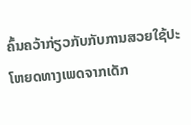ຄົ້ນຄວ້າກ່ຽວກັບກັບການສວຍໃຊ້ປະໂຫຍດທາງເພດຈາກເດັກ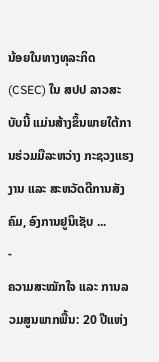ນ້ອຍໃນທາງທຸລະກິດ (CSEC) ໃນ ສປປ ລາວສະບັບນີ້ ແມ່ນສ້າງຂຶ້ນພາຍໃຕ້ການຮ່ວມມືລະຫວ່າງ ກະຊວງແຮງງານ ແລະ ສະຫວັດດີການສັງຄົມ, ອົງການຢູນິເຊັບ ...
-
ຄວາມສະໝັກໃຈ ແລະ ການລວມສູນພາກພື້ນ: 20 ປີແຫ່ງ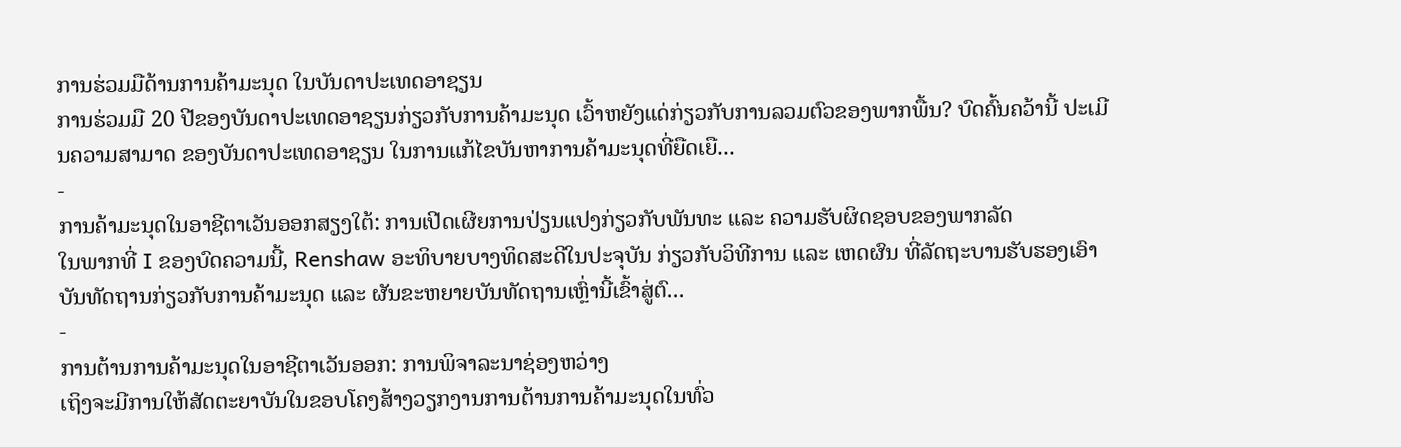ການຮ່ວມມືດ້ານການຄ້າມະນຸດ ໃນບັນດາປະເທດອາຊຽນ
ການຮ່ວມມື 20 ປີຂອງບັນດາປະເທດອາຊຽນກ່ຽວກັບການຄ້າມະນຸດ ເວົ້າຫຍັງແດ່ກ່ຽວກັບການລວມຕົວຂອງພາກພື້ນ? ບົດຄົ້ນຄວ້ານີ້ ປະເມີນຄວາມສາມາດ ຂອງບັນດາປະເທດອາຊຽນ ໃນການແກ້ໄຂບັນຫາການຄ້າມະນຸດທີ່ຍືດເຍື...
-
ການຄ້າມະນຸດໃນອາຊີຕາເວັນອອກສຽງໃຕ້: ການເປີດເຜີຍການປ່ຽນແປງກ່ຽວກັບພັນທະ ແລະ ຄວາມຮັບຜິດຊອບຂອງພາກລັດ
ໃນພາກທີ່ I ຂອງບົດຄວາມນີ້, Renshaw ອະທິບາຍບາງທິດສະດີໃນປະຈຸບັນ ກ່ຽວກັບວິທີການ ແລະ ເຫດຜົນ ທີ່ລັດຖະບານຮັບຮອງເອົາບັນທັດຖານກ່ຽວກັບການຄ້າມະນຸດ ແລະ ຜັນຂະຫຍາຍບັນທັດຖານເຫຼົ່ານີ້ເຂົ້າສູ່ຕົ...
-
ການຕ້ານການຄ້າມະນຸດໃນອາຊີຕາເວັນອອກ: ການພິຈາລະນາຊ່ອງຫວ່າງ
ເຖິງຈະມີການໃຫ້ສັດຕະຍາບັນໃນຂອບໂຄງສ້າງວຽກງານການຕ້ານການຄ້າມະນຸດໃນທົ່ວ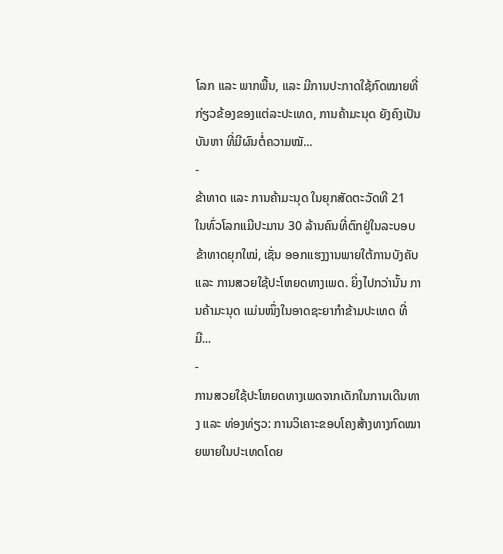ໂລກ ແລະ ພາກພື້ນ, ແລະ ມີການປະກາດໃຊ້ກົດໝາຍທີ່ກ່ຽວຂ້ອງຂອງແຕ່ລະປະເທດ, ການຄ້າມະນຸດ ຍັງຄົງເປັນບັນຫາ ທີ່ມີຜົນຕໍ່ຄວາມໝັ...
-
ຂ້າທາດ ແລະ ການຄ້າມະນຸດ ໃນຍຸກສັດຕະວັດທີ 21
ໃນທົ່ວໂລກແມີປະມານ 30 ລ້ານຄົນທີ່ຕົກຢູ່ໃນລະບອບຂ້າທາດຍຸກໃໝ່, ເຊັ່ນ ອອກແຮງງານພາຍໃຕ້ການບັງຄັບ ແລະ ການສວຍໃຊ້ປະໂຫຍດທາງເພດ. ຍິ່ງໄປກວ່ານັ້ນ ການຄ້າມະນຸດ ແມ່ນໜຶ່ງໃນອາດຊະຍາກຳຂ້າມປະເທດ ທີ່ມີ...
-
ການສວຍໃຊ້ປະໂຫຍດທາງເພດຈາກເດັກໃນການເດີນທາງ ແລະ ທ່ອງທ່ຽວ: ການວິເຄາະຂອບໂຄງສ້າງທາງກົດໝາຍພາຍໃນປະເທດໂດຍ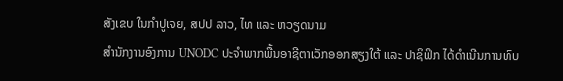ສັງເຂບ ໃນກຳປູເຈຍ, ສປປ ລາວ, ໄທ ແລະ ຫວຽດນາມ
ສຳນັກງານອົງການ UNODC ປະຈຳພາກພື້ນອາຊີຕາເວັກອອກສຽງໃຕ້ ແລະ ປາຊິຟິກ ໄດ້ດຳເນີນການທົບ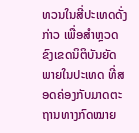ທວນໃນສີ່ປະເທດດັ່ງກ່າວ ເພື່ອສຳຫຼວດຂົງເຂດນິຕິບັນຍັດພາຍໃນປະເທດ ທີ່ສອດຄ່ອງກັບມາດຕະຖານທາງກົດໝາຍ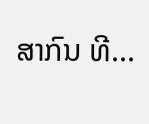ສາກົນ ທີ...